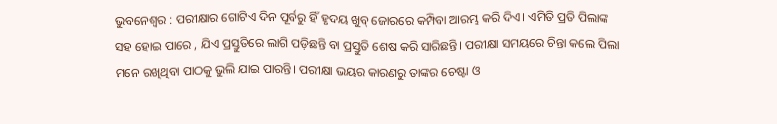ଭୁବନେଶ୍ୱର : ପରୀକ୍ଷାର ଗୋଟିଏ ଦିନ ପୂର୍ବରୁ ହିଁ ହୃଦୟ ଖୁବ୍ ଜୋରରେ କମ୍ପିବା ଆରମ୍ଭ କରି ଦିଏ। ଏମିତି ପ୍ରତି ପିଲାଙ୍କ ସହ ହୋଇ ପାରେ , ଯିଏ ପ୍ରସ୍ତୁତିରେ ଲାଗି ପଡ଼ିଛନ୍ତି ବା ପ୍ରସ୍ତୁତି ଶେଷ କରି ସାରିଛନ୍ତି। ପରୀକ୍ଷା ସମୟରେ ଚିନ୍ତା କଲେ ପିଲା ମନେ ରଖିଥିବା ପାଠକୁ ଭୁଲି ଯାଇ ପାରନ୍ତି। ପରୀକ୍ଷା ଭୟର କାରଣରୁ ତାଙ୍କର ଚେଷ୍ଟା ଓ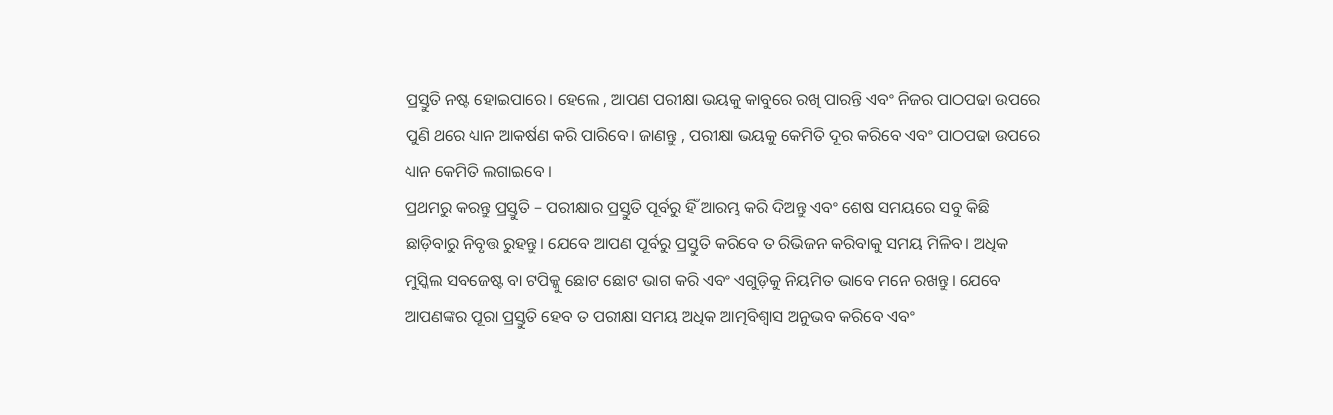ପ୍ରସ୍ତୁତି ନଷ୍ଟ ହୋଇପାରେ। ହେଲେ , ଆପଣ ପରୀକ୍ଷା ଭୟକୁ କାବୁରେ ରଖି ପାରନ୍ତି ଏବଂ ନିଜର ପାଠପଢା ଉପରେ ପୁଣି ଥରେ ଧ୍ୟାନ ଆକର୍ଷଣ କରି ପାରିବେ। ଜାଣନ୍ତୁ , ପରୀକ୍ଷା ଭୟକୁ କେମିତି ଦୂର କରିବେ ଏବଂ ପାଠପଢା ଉପରେ ଧ୍ୟାନ କେମିତି ଲଗାଇବେ ।
ପ୍ରଥମରୁ କରନ୍ତୁ ପ୍ରସ୍ତୁତି – ପରୀକ୍ଷାର ପ୍ରସ୍ତୁତି ପୂର୍ବରୁ ହିଁ ଆରମ୍ଭ କରି ଦିଅନ୍ତୁ ଏବଂ ଶେଷ ସମୟରେ ସବୁ କିଛି ଛାଡ଼ିବାରୁ ନିବୃତ୍ତ ରୁହନ୍ତୁ। ଯେବେ ଆପଣ ପୂର୍ବରୁ ପ୍ରସ୍ତୁତି କରିବେ ତ ରିଭିଜନ କରିବାକୁ ସମୟ ମିଳିବ। ଅଧିକ ମୁସ୍କିଲ ସବଜେଷ୍ଟ ବା ଟପିକ୍କୁ ଛୋଟ ଛୋଟ ଭାଗ କରି ଏବଂ ଏଗୁଡ଼ିକୁ ନିୟମିତ ଭାବେ ମନେ ରଖନ୍ତୁ। ଯେବେ ଆପଣଙ୍କର ପୂରା ପ୍ରସ୍ତୁତି ହେବ ତ ପରୀକ୍ଷା ସମୟ ଅଧିକ ଆତ୍ମବିଶ୍ୱାସ ଅନୁଭବ କରିବେ ଏବଂ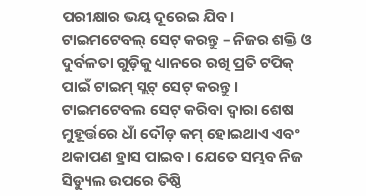ପରୀକ୍ଷାର ଭୟ ଦୂରେଇ ଯିବ।
ଟାଇମଟେବଲ୍ ସେଟ୍ କରନ୍ତୁ – ନିଜର ଶକ୍ତି ଓ ଦୁର୍ବଳତା ଗୁଡ଼ିକୁ ଧ୍ୟାନରେ ରଖି ପ୍ରତି ଟପିକ୍ ପାଇଁ ଟାଇମ୍ ସ୍ଲଟ୍ ସେଟ୍ କରନ୍ତୁ। ଟାଇମଟେବଲ ସେଟ୍ କରିବା ଦ୍ୱାରା ଶେଷ ମୁହୂର୍ତ୍ତରେ ଧାଁ ଦୌଡ଼ କମ୍ ହୋଇଥାଏ ଏବଂ ଥକାପଣ ହ୍ରାସ ପାଇବ। ଯେତେ ସମ୍ଭବ ନିଜ ସିଡ୍ୟୁଲ ଉପରେ ତିଷ୍ଠି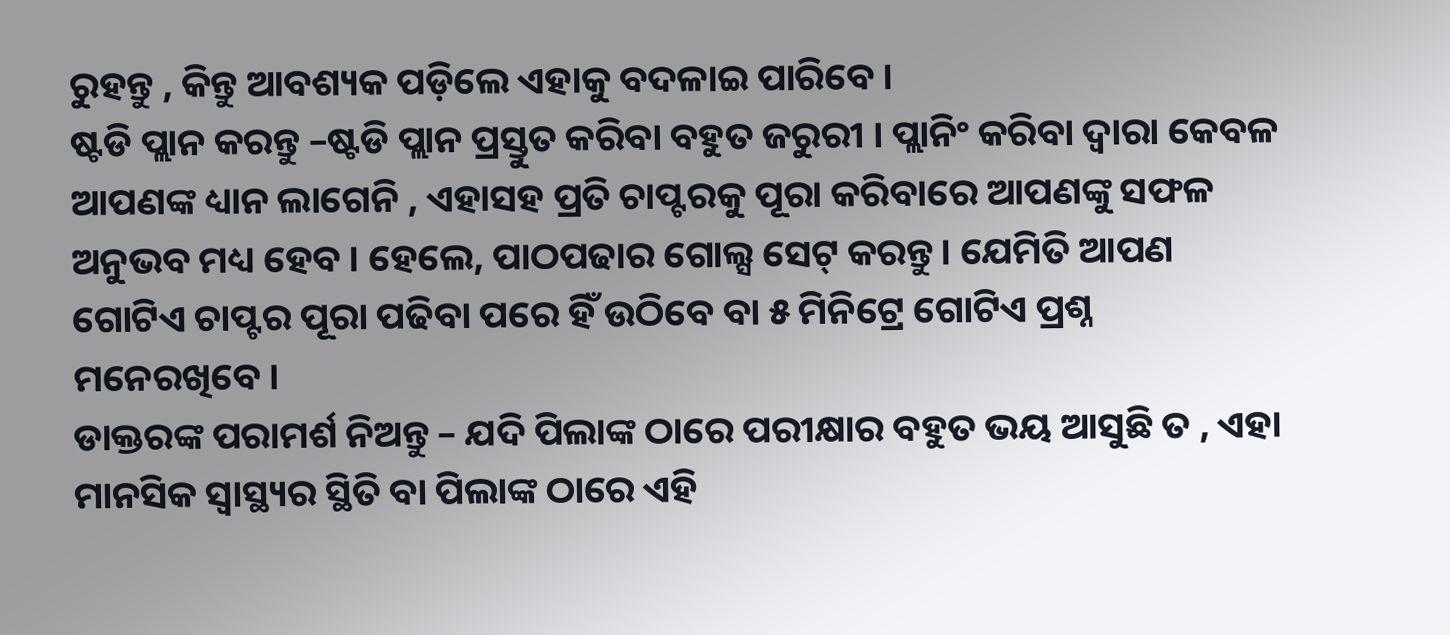ରୁହନ୍ତୁ , କିନ୍ତୁ ଆବଶ୍ୟକ ପଡ଼ିଲେ ଏହାକୁ ବଦଳାଇ ପାରିବେ।
ଷ୍ଟଡି ପ୍ଲାନ କରନ୍ତୁ –ଷ୍ଟଡି ପ୍ଲାନ ପ୍ରସ୍ତୁତ କରିବା ବହୁତ ଜରୁରୀ । ପ୍ଲାନିଂ କରିବା ଦ୍ୱାରା କେବଳ ଆପଣଙ୍କ ଧ୍ୟାନ ଲାଗେନି , ଏହାସହ ପ୍ରତି ଚାପ୍ଟରକୁ ପୂରା କରିବାରେ ଆପଣଙ୍କୁ ସଫଳ ଅନୁଭବ ମଧ୍ୟ ହେବ। ହେଲେ, ପାଠପଢାର ଗୋଲ୍ସ ସେଟ୍ କରନ୍ତୁ। ଯେମିତି ଆପଣ ଗୋଟିଏ ଚାପ୍ଟର ପୂରା ପଢିବା ପରେ ହିଁ ଉଠିବେ ବା ୫ ମିନିଟ୍ରେ ଗୋଟିଏ ପ୍ରଶ୍ନ ମନେରଖିବେ।
ଡାକ୍ତରଙ୍କ ପରାମର୍ଶ ନିଅନ୍ତୁ – ଯଦି ପିଲାଙ୍କ ଠାରେ ପରୀକ୍ଷାର ବହୁତ ଭୟ ଆସୁଛି ତ , ଏହା ମାନସିକ ସ୍ୱାସ୍ଥ୍ୟର ସ୍ଥିତି ବା ପିଲାଙ୍କ ଠାରେ ଏହି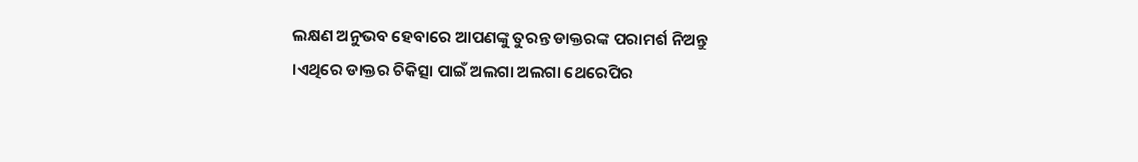ଲକ୍ଷଣ ଅନୁଭବ ହେବାରେ ଆପଣଙ୍କୁ ତୁରନ୍ତ ଡାକ୍ତରଙ୍କ ପରାମର୍ଶ ନିଅନ୍ତୁ ।ଏଥିରେ ଡାକ୍ତର ଚିକିତ୍ସା ପାଇଁ ଅଲଗା ଅଲଗା ଥେରେପିର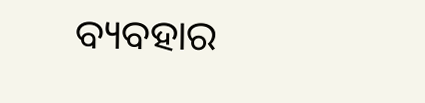ବ୍ୟବହାର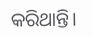କରିଥାନ୍ତି।